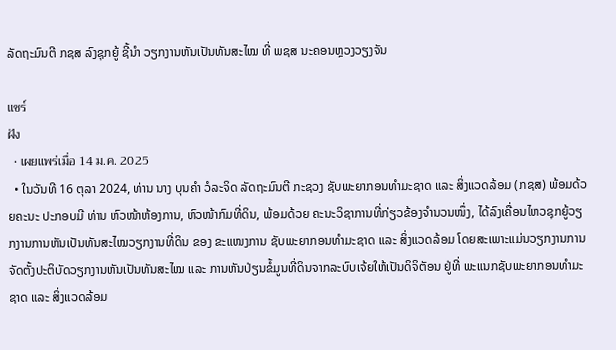ລັດຖະມົນຕີ ກຊສ ລົງຊຸກຍູ້ ຊີ້ນຳ ວຽກງານຫັນເປັນທັນສະໄໝ ທີ່ ພຊສ ນະຄອນຫຼວງວຽງຈັນ

แชร์
ฝัง
  • เผยแพร่เมื่อ 14 ม.ค. 2025
  • ໃນວັນທີ 16 ຕຸລາ 2024, ທ່ານ ນາງ ບຸນຄຳ ວໍລະຈິດ ລັດຖະມົນຕີ ກະຊວງ ຊັບພະຍາກອນທຳມະຊາດ ແລະ ສິ່ງແວດລ້ອມ (ກຊສ) ພ້ອມດ້ວຍຄະນະ ປະກອບມີ ທ່ານ ຫົວໜ້າຫ້ອງການ, ຫົວໜ້າກົມທີ່ດິນ, ພ້ອມດ້ວຍ ຄະນະວິຊາການທີ່ກ່ຽວຂ້ອງຈໍານວນໜຶ່ງ, ໄດ້ລົງເຄື່ອນໄຫວຊຸກຍູ້ວຽກງານການຫັນເປັນທັນສະໄໝວຽກງານທີ່ດິນ ຂອງ ຂະແໜງການ ຊັບພະຍາກອນທໍາມະຊາດ ແລະ ສິ່ງແວດລ້ອມ ໂດຍສະເພາະແມ່ນວຽກງານການຈັດຕັ້ງປະຕິບັດວຽກງານຫັນເປັນທັນສະໄໝ ແລະ ການຫັນປ່ຽນຂໍ້ມູນທີ່ດິນຈາກລະບົບເຈ້ຍໃຫ້ເປັນດິຈິຕັອນ ຢູ່ທີ່ ພະແນກຊັບພະຍາກອນທຳມະຊາດ ແລະ ສິ່ງແວດລ້ອມ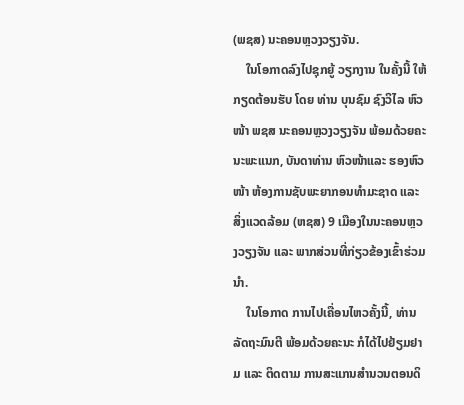(ພຊສ) ນະຄອນຫຼວງວຽງຈັນ.
    ໃນໂອກາດລົງໄປຊຸກຍູ້ ວຽກງານ ໃນຄັ້ງນີ້ ໃຫ້ກຽດຕ້ອນຮັບ ໂດຍ ທ່ານ ບຸນຊົມ ຊົງວິໄລ ຫົວໜ້າ ພຊສ ນະຄອນຫຼວງວຽງຈັນ ພ້ອມດ້ວຍຄະນະພະແນກ, ບັນດາທ່ານ ຫົວໜ້າແລະ ຮອງຫົວໜ້າ ຫ້ອງການຊັບພະຍາກອນທໍາມະຊາດ ແລະ ສິ່ງແວດລ້ອມ (ຫຊສ) 9 ເມືອງໃນນະຄອນຫຼວງວຽງຈັນ ແລະ ພາກສ່ວນທີ່ກ່ຽວຂ້ອງເຂົ້າຮ່ວມນຳ.
    ໃນໂອກາດ ການໄປເຄື່ອນໄຫວຄັ້ງນີ້, ທ່ານລັດຖະມົນຕີ ພ້ອມດ້ວຍຄະນະ ກໍໄດ້ໄປຢ້ຽມຢາມ ແລະ ຕິດຕາມ ການສະແກນສຳນວນຕອນດິ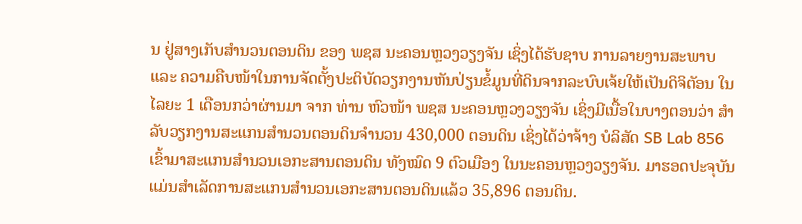ນ ຢູ່ສາງເກັບສຳນວນຕອນດິນ ຂອງ ພຊສ ນະຄອນຫຼວງວຽງຈັນ ເຊິ່ງໄດ້ຮັບຊາບ ການລາຍງານສະພາບ ແລະ ຄວາມຄືບໜ້າໃນການຈັດຕັ້ງປະຕິບັດວຽກງານຫັນປ່ຽນຂໍ້ມູນທີ່ດິນຈາກລະບົບເຈ້ຍໃຫ້ເປັນດິຈິຕັອນ ໃນໄລຍະ 1 ເດືອນກວ່າຜ່ານມາ ຈາກ ທ່ານ ຫົວໜ້າ ພຊສ ນະຄອນຫຼວງວຽງຈັນ ເຊິ່ງມີເນື້ອໃນບາງຕອນວ່າ ສຳລັບວຽກງານສະແກນສຳນວນຕອນດິນຈຳນວນ 430,000 ຕອນດິນ ເຊິ່ງໄດ້ວ່າຈ້າງ ບໍລິສັດ SB Lab 856 ເຂົ້າມາສະແກນສຳນວນເອກະສານຕອນດິນ ທັງໝົດ 9 ຕົວເມືອງ ໃນນະຄອນຫຼວງວຽງຈັນ. ມາຮອດປະຈຸບັນແມ່ນສຳເລັດການສະແກນສຳນວນເອກະສານຕອນດິນແລ້ວ 35,896 ຕອນດິນ.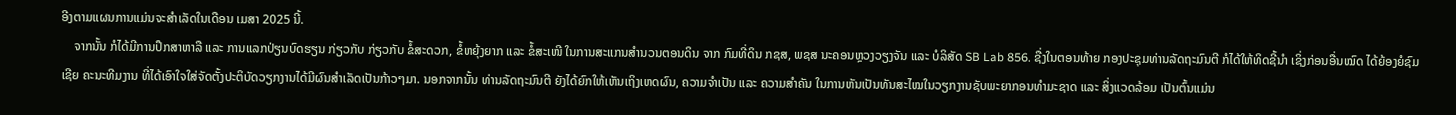ອີງຕາມແຜນການແມ່ນຈະສຳເລັດໃນເດືອນ ເມສາ 2025 ນີ້.
    ຈາກນັ້ນ ກໍໄດ້ມີການປຶກສາຫາລື ແລະ ການແລກປ່ຽນບົດຮຽນ ກ່ຽວກັບ ກ່ຽວກັບ ຂໍ້ສະດວກ, ຂໍ້ຫຍຸ້ງຍາກ ແລະ ຂໍ້ສະເໜີ ໃນການສະແກນສຳນວນຕອນດິນ ຈາກ ກົມທີ່ດິນ ກຊສ, ພຊສ ນະຄອນຫຼວງວຽງຈັນ ແລະ ບໍລິສັດ SB Lab 856. ຊື່ງໃນຕອນທ້າຍ ກອງປະຊຸມທ່ານລັດຖະມົນຕີ ກໍໄດ້ໃຫ້ທິດຊີ້ນຳ ເຊິ່ງກ່ອນອື່ນໝົດ ໄດ້ຍ້ອງຍໍຊົມເຊີຍ ຄະນະທີມງານ ທີ່ໄດ້ເອົາໃຈໃສ່ຈັດຕັ້ງປະຕິບັດວຽກງານໄດ້ມີຜົນສຳເລັດເປັນກ້າວໆມາ. ນອກຈາກນັ້ນ ທ່ານລັດຖະມົນຕີ ຍັງໄດ້ຍົກໃຫ້ເຫັນເຖິງເຫດຜົນ, ຄວາມຈຳເປັນ ແລະ ຄວາມສຳຄັນ ໃນການຫັນເປັນທັນສະໄໝໃນວຽກງານຊັບພະຍາກອນທຳມະຊາດ ແລະ ສິ່ງແວດລ້ອມ ເປັນຕົ້ນແມ່ນ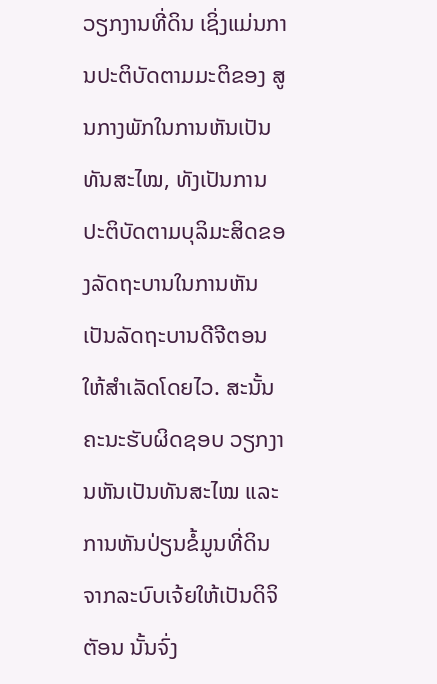ວຽກງານທີ່ດິນ ເຊິ່ງແມ່ນການປະຕິບັດຕາມມະຕິຂອງ ສູນກາງພັກໃນການຫັນເປັນທັນສະໄໝ, ທັງເປັນການປະຕິບັດຕາມບຸລິມະສິດຂອງລັດຖະບານໃນການຫັນເປັນລັດຖະບານດີຈີຕອນ ໃຫ້ສຳເລັດໂດຍໄວ. ສະນັ້ນ ຄະນະຮັບຜິດຊອບ ວຽກງານຫັນເປັນທັນສະໄໝ ແລະ ການຫັນປ່ຽນຂໍ້ມູນທີ່ດິນຈາກລະບົບເຈ້ຍໃຫ້ເປັນດິຈິຕັອນ ນັ້ນຈົ່ງ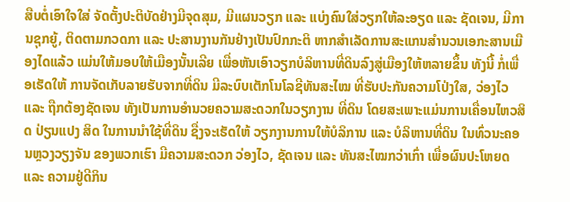ສືບຕໍ່ເອົາໃຈໃສ່ ຈັດຕັ້ງປະຕິບັດຢ່າງມີຈຸດສຸມ, ມີແຜນວຽກ ແລະ ແບ່ງຄົນໃສ່ວຽກໃຫ້ລະອຽດ ແລະ ຊັດເຈນ, ມີການຊຸກຍູ້, ຕິດຕາມກວດກາ ແລະ ປະສານງານກັນຢ່າງເປັນປົກກະຕິ ຫາກສຳເລັດການສະແກນສຳນວນເອກະສານເມືອງໄດແລ້ວ ແມ່ນໃຫ້ມອບໃຫ້ເມືອງນັ້ນເລີຍ ເພື່ອຫັນເອົາວຽກບໍລິຫານທີ່ດິນລົງສູ່ເມືອງໃຫ້ຫລາຍຂຶ້ນ ທັງນີ້ ກໍ່ເພື່ອເຮັດໃຫ້ ການຈັດເກັບລາຍຮັບຈາກທີ່ດິນ ມີລະບົບເຕັກໂນໂລຊີທັນສະໄໝ ທີ່ຮັບປະກັນຄວາມໂປ່ງໃສ, ວ່ອງໄວ ແລະ ຖືກຕ້ອງຊັດເຈນ ທັງເປັນການອຳນວຍຄວາມສະດວກໃນວຽກງານ ທີ່ດິນ ໂດຍສະເພາະແມ່ນການເຄື່ອນໄຫວສິດ ປ່ຽນແປງ ສິດ ໃນການນຳໃຊ້ທີ່ດິນ ຊື່ງຈະເຮັດໃຫ້ ວຽກງານການໃຫ້ບໍລິການ ແລະ ບໍລິຫານທີ່ດິນ ໃນທົ່ວນະຄອນຫຼວງວຽງຈັນ ຂອງພວກເຮົາ ມີຄວາມສະດວກ ວ່ອງໄວ, ຊັດເຈນ ແລະ ທັນສະໄໝກວ່າເກົ່າ ເພື່ອຜົນປະໂຫຍດ ແລະ ຄວາມຢູ່ດີກິນ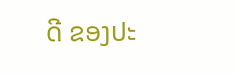ດີ ຂອງປະ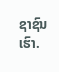ຊາຊົນເຮົາ.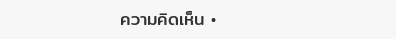ความคิดเห็น •